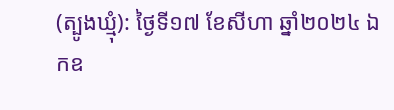(ត្បូងឃ្មុំ): ថ្ងៃទី១៧ ខែសីហា ឆ្នាំ២០២៤ ឯកឧ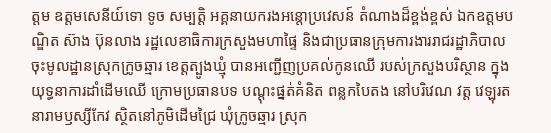ត្តម ឧត្តមសេនីយ៍ទោ ទូច សម្បត្តិ អគ្គនាយករងអន្តោប្រវេសន៍ តំណាងដ៏ខ្ពង់ខ្ពស់ ឯកឧត្តមបណ្ឌិត ស៊ាង ប៊ុនលាង រដ្ឋលេខាធិការក្រសួងមហាផ្ទៃ និងជាប្រធានក្រុមការងាររាជរដ្ឋាភិបាល ចុះមូលដ្ឋានស្រុកក្រូចឆ្មារ ខេត្តត្បូងឃ្មុំ បានអញ្ជើញប្រគល់កូនឈើ របស់ក្រសួងបរិស្ថាន ក្នុងយុទ្ធនាការដាំដើមឈើ ក្រោមប្រធានបទ បណ្ដុះផ្នត់គំនិត ពន្លកបៃតង នៅបរិវេណ វត្ត វេឡុរតនារាមឫស្សីកែវ ស្ថិតនៅភូមិដើមជ្រៃ ឃុំក្រូចឆ្មារ ស្រុក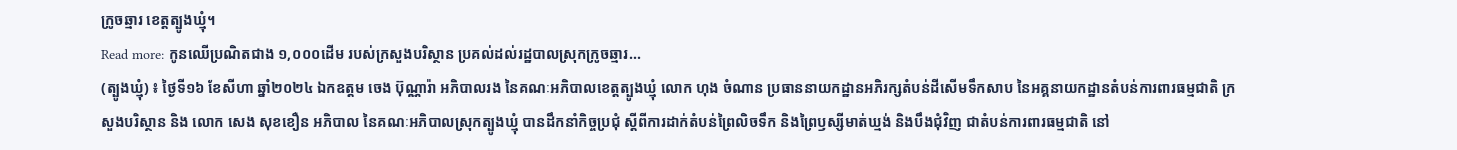ក្រូចឆ្មារ ខេត្តត្បូងឃ្មុំ។
Read more: កូនឈើប្រណិតជាង ១,០០០ដើម របស់ក្រសួងបរិស្ថាន ប្រគល់ដល់រដ្ឋបាលស្រុកក្រូចឆ្មារ...
(ត្បូងឃ្មុំ) ៖ ថ្ងៃទី១៦ ខែសីហា ឆ្នាំ២០២៤ ឯកឧត្តម ចេង ប៊ុណ្ណារ៉ា អភិបាលរង នៃគណៈអភិបាលខេត្តត្បូងឃ្មុំ លោក ហុង ចំណាន ប្រធាននាយកដ្ឋានអភិរក្សតំបន់ដីសើមទឹកសាប នៃអគ្គនាយកដ្ឋានតំបន់ការពារធម្មជាតិ ក្រសួងបរិស្ថាន និង លោក សេង សុខខឿន អភិបាល នៃគណៈអភិបាលស្រុកត្បូងឃ្មុំ បានដឹកនាំកិច្ចប្រជុំ ស្ដីពីការដាក់តំបន់ព្រៃលិចទឹក និងព្រៃឫស្សីមាត់ឃ្មង់ និងបឹងជុំវិញ ជាតំបន់ការពារធម្មជាតិ នៅ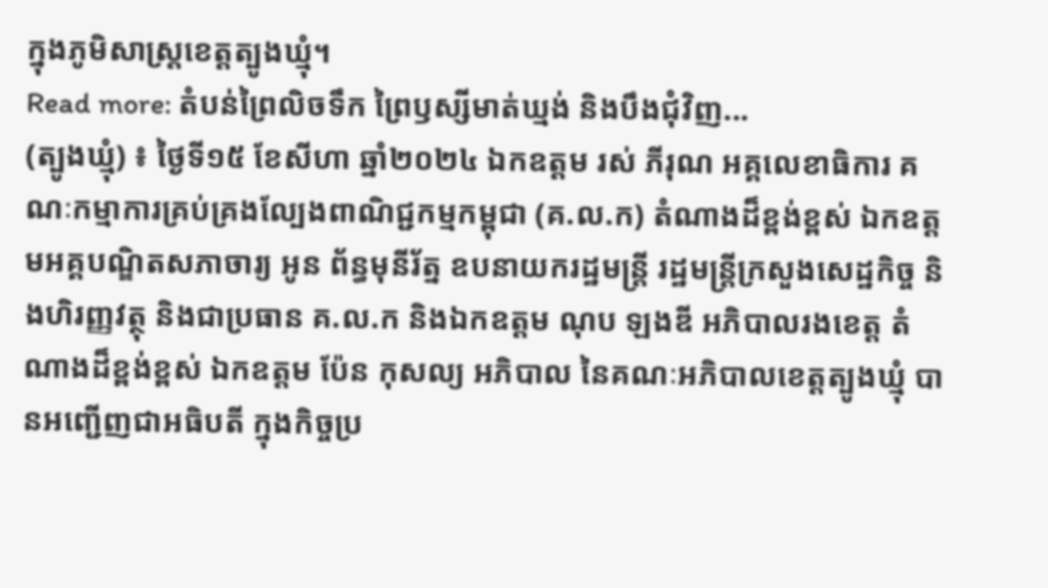ក្នុងភូមិសាស្ត្រខេត្តត្បូងឃ្មុំ។
Read more: តំបន់ព្រៃលិចទឹក ព្រៃឫស្សីមាត់ឃ្មង់ និងបឹងជុំវិញ...
(ត្បូងឃ្មុំ) ៖ ថ្ងៃទី១៥ ខែសីហា ឆ្នាំ២០២៤ ឯកឧត្តម រស់ ភីរុណ អគ្គលេខាធិការ គណៈកម្មាការគ្រប់គ្រងល្បែងពាណិជ្ជកម្មកម្ពុជា (គ.ល.ក) តំណាងដ៏ខ្ពង់ខ្ពស់ ឯកឧត្តមអគ្គបណ្ឌិតសភាចារ្យ អូន ព័ន្ធមុនីរ័ត្ន ឧបនាយករដ្ឋមន្ត្រី រដ្ឋមន្ត្រីក្រសួងសេដ្ឋកិច្ច និងហិរញ្ញវត្ថុ និងជាប្រធាន គ.ល.ក និងឯកឧត្តម ណុប ឡងឌី អភិបាលរងខេត្ត តំណាងដ៏ខ្ពង់ខ្ពស់ ឯកឧត្តម ប៉ែន កុសល្យ អភិបាល នៃគណៈអភិបាលខេត្តត្បូងឃ្មុំ បានអញ្ជើញជាអធិបតី ក្នុងកិច្ចប្រ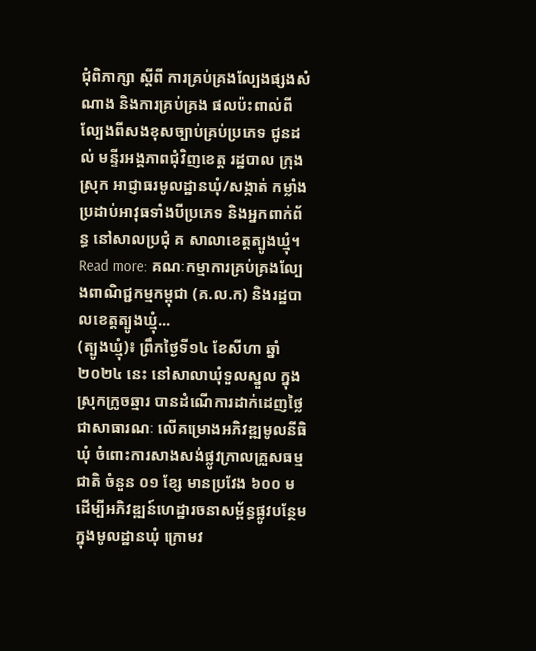ជុំពិភាក្សា ស្ដីពី ការគ្រប់គ្រងល្បែងផ្សងសំណាង និងការគ្រប់គ្រង ផលប៉ះពាល់ពីល្បែងពីសងខុសច្បាប់គ្រប់ប្រភេទ ជូនដល់ មន្ទីរអង្គភាពជុំវិញខេត្ត រដ្ឋបាល ក្រុង ស្រុក អាជ្ញាធរមូលដ្ឋានឃុំ/សង្កាត់ កម្លាំងប្រដាប់អាវុធទាំងបីប្រភេទ និងអ្នកពាក់ព័ន្ធ នៅសាលប្រជុំ គ សាលាខេត្តត្បូងឃ្មុំ។
Read more: គណៈកម្មាការគ្រប់គ្រងល្បែងពាណិជ្ជកម្មកម្ពុជា (គ.ល.ក) និងរដ្ឋបាលខេត្តត្បូងឃ្មុំ...
(ត្បូងឃ្មុំ)៖ ព្រឹកថ្ងៃទី១៤ ខែសីហា ឆ្នាំ២០២៤ នេះ នៅសាលាឃុំទួលស្នួល ក្នុងស្រុកក្រូចឆ្មារ បានដំណើការដាក់ដេញថ្លៃជាសាធារណៈ លើគម្រោងអភិវឌ្ឍមូលនីធិឃុំ ចំពោះការសាងសង់ផ្លូវក្រាលគ្រួសធម្មជាតិ ចំនួន ០១ ខ្សែ មានប្រវែង ៦០០ ម ដើម្បីអភិវឌ្ឍន៍ហេដ្ឋារចនាសម្ព័ន្ធផ្លូវបន្ថែម ក្នុងមូលដ្ឋានឃុំ ក្រោមវ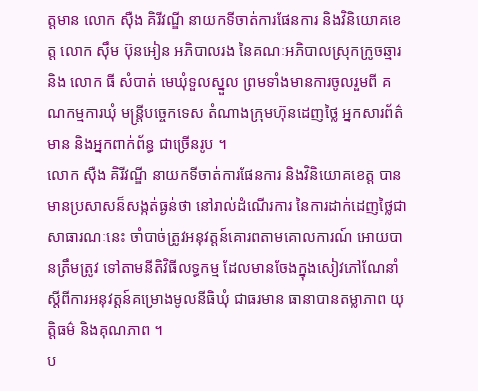ត្តមាន លោក ស៊ឺង គិរីវណ្ឌី នាយកទីចាត់ការផែនការ និងវិនិយោគខេត្ត លោក ស៊ឹម ប៊ុនអៀន អភិបាលរង នៃគណៈអភិបាលស្រុកក្រូចឆ្មារ និង លោក ធី សំបាត់ មេឃុំទួលស្នួល ព្រមទាំងមានការចូលរួមពី គណកម្មការឃុំ មន្រ្តីបច្ចេកទេស តំណាងក្រុមហ៊ុនដេញថ្លៃ អ្នកសារព័ត៌មាន និងអ្នកពាក់ព័ន្ធ ជាច្រើនរូប ។
លោក ស៊ឺង គិរីវណ្ឌី នាយកទីចាត់ការផែនការ និងវិនិយោគខេត្ត បានមានប្រសាសន៏សង្កត់ធ្ងន់ថា នៅរាល់ដំណើរការ នៃការដាក់ដេញថ្លៃជាសាធារណៈនេះ ចាំបាច់ត្រូវអនុវត្តន៍គោរពតាមគោលការណ៍ អោយបានត្រឹមត្រូវ ទៅតាមនីតិវិធីលទ្ធកម្ម ដែលមានចែងក្នុងសៀវភៅណែនាំស្ដីពីការអនុវត្តន៍គម្រោងមូលនីធិឃុំ ជាធរមាន ធានាបានតម្លាភាព យុត្តិធម៌ និងគុណភាព ។
ប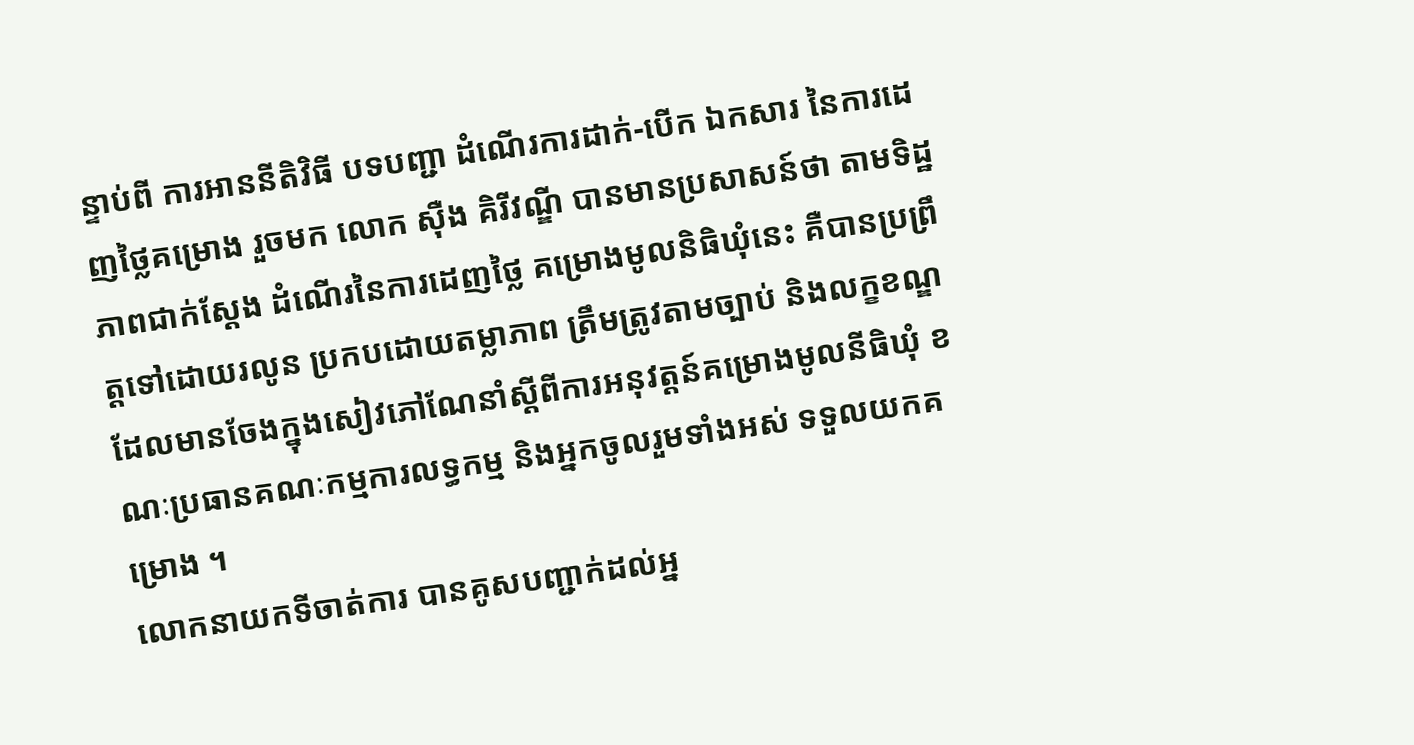ន្ទាប់ពី ការអាននីតិវិធី បទបញ្ជា ដំណើរការដាក់-បើក ឯកសារ នៃការដេញថ្លៃគម្រោង រួចមក លោក ស៊ឺង គិរីវណ្ឌី បានមានប្រសាសន៍ថា តាមទិដ្ឋភាពជាក់ស្តែង ដំណើរនៃការដេញថ្លៃ គម្រោងមូលនិធិឃុំនេះ គឺបានប្រព្រឹត្តទៅដោយរលូន ប្រកបដោយតម្លាភាព ត្រឹមត្រូវតាមច្បាប់ និងលក្ខខណ្ឌ ដែលមានចែងក្នុងសៀវភៅណែនាំស្ដីពីការអនុវត្តន៍គម្រោងមូលនីធិឃុំ ខណៈប្រធានគណៈកម្មការលទ្ធកម្ម និងអ្នកចូលរួមទាំងអស់ ទទួលយកគម្រោង ។
លោកនាយកទីចាត់ការ បានគូសបញ្ជាក់ដល់អ្ន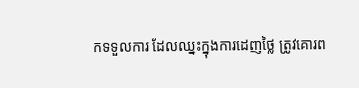កទទួលការ ដែលឈ្នះក្នុងការដេញថ្លៃ ត្រូវគោរព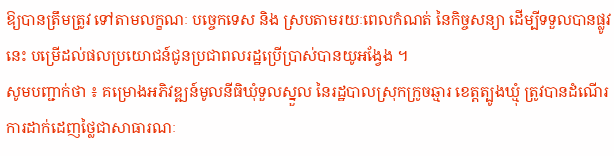ឱ្យបានត្រឹមត្រូវ ទៅតាមលក្ខណៈ បច្ចេកទេស និង ស្របតាមរយៈពេលកំណត់ នៃកិច្ចសន្យា ដើម្បីទទួលបានផ្លូវនេះ បម្រើដល់ផលប្រយោជន៍ជូនប្រជាពលរដ្ឋប្រើប្រាស់បានយូអង្វែង ។
សូមបញ្ជាក់ថា ៖ គម្រោងអភិវឌ្ឍន៍មូលនីធិឃុំទួលស្នួល នៃរដ្ឋបាលស្រុកក្រូចឆ្មារ ខេត្តត្បូងឃ្មុំ ត្រូវបានដំណើរការដាក់ដេញថ្លៃជាសាធារណៈ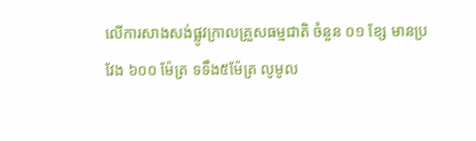លើការសាងសង់ផ្លូវក្រាលគ្រួសធម្មជាតិ ចំនួន ០១ ខ្សែ មានប្រវែង ៦០០ ម៉ែត្រ ទទឹង៥ម៉ែត្រ លូមូល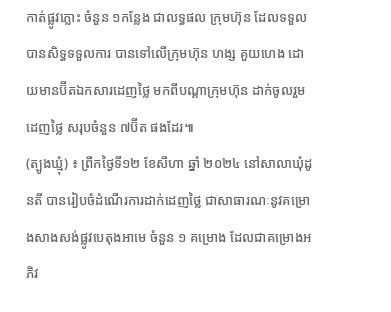កាត់ផ្លូវភ្លោះ ចំនួន ១កន្លែង ជាលទ្ធផល ក្រុមហ៊ុន ដែលទទួលបានសិទ្ធទទួលការ បានទៅលើក្រុមហ៊ុន ហង្ស គួយហេង ដោយមានប៊ីតឯកសារដេញថ្លៃ មកពីបណ្តាក្រុមហ៊ុន ដាក់ចូលរួមដេញថ្លៃ សរុបចំនួន ៧ប៊ីត ផងដែរ៕
(ត្បូងឃ្មុំ) ៖ ព្រឹកថ្ងៃទី១២ ខែសីហា ឆ្នាំ ២០២៤ នៅសាលាឃុំដូនតី បានរៀបចំដំណើរការដាក់ដេញថ្លៃ ជាសាធារណៈនូវគម្រោងសាងសង់ផ្លូវបេតុងអាមេ ចំនួន ១ គម្រោង ដែលជាគម្រោងអភិវ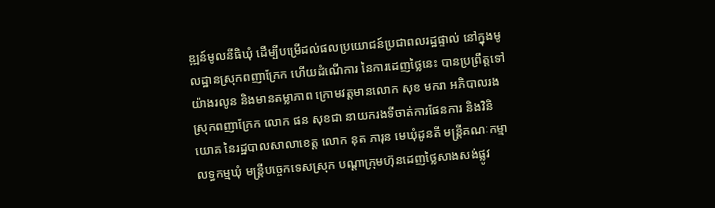ឌ្ឍន៍មូលនីធិឃុំ ដើម្បីបម្រើដល់ផលប្រយោជន៍ប្រជាពលរដ្ឋផ្ទាល់ នៅក្នុងមូលដ្ឋានស្រុកពញាក្រែក ហើយដំណើការ នៃការដេញថ្លៃនេះ បានប្រព្រឹត្តទៅយ៉ាងរលូន និងមានតម្លាភាព ក្រោមវត្តមានលោក សុខ មករា អភិបាលរងស្រុកពញាក្រែក លោក ផន សុខជា នាយករងទីចាត់ការផែនការ និងវិនិយោគ នៃរដ្ឋបាលសាលាខេត្ត លោក នុត ភារុន មេឃុំដូនតី មន្រ្តីគណៈកម្មាលទ្ធកម្មឃុំ មន្រ្តីបច្ចេកទេសស្រុក បណ្ដាក្រុមហ៊ុនដេញថ្លៃសាងសង់ផ្លូវ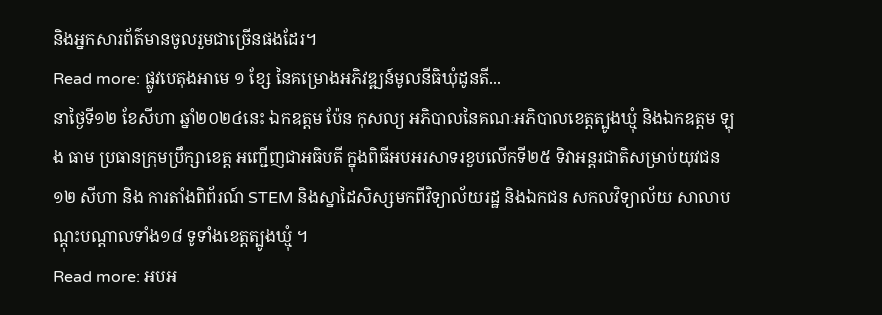និងអ្នកសារព័ត៌មានចូលរួមជាច្រើនផងដែរ។
Read more: ផ្លូវបេតុងអាមេ ១ ខ្សែ នៃគម្រោងអភិវឌ្ឍន៍មូលនីធិឃុំដូនតី...
នាថ្ងៃទី១២ ខែសីហា ឆ្នាំ២០២៤នេះ ឯកឧត្តម ប៉ែន កុសល្យ អភិបាលនៃគណៈអភិបាលខេត្តត្បូងឃ្មុំ និងឯកឧត្តម ឡុង ធាម ប្រធានក្រុមប្រឹក្សាខេត្ត អញ្ជើញជាអធិបតី ក្នុងពិធីអបអរសាទរខួបលើកទី២៥ ទិវាអន្តរជាតិសម្រាប់យុវជន ១២ សីហា និង ការតាំងពិព័រណ៍ STEM និងស្នាដៃសិស្សមកពីវិទ្យាល័យរដ្ឋ និងឯកជន សកលវិទ្យាល័យ សាលាបណ្ដុះបណ្ដាលទាំង១៨ ទូទាំងខេត្តត្បូងឃ្មុំ ។
Read more: អបអ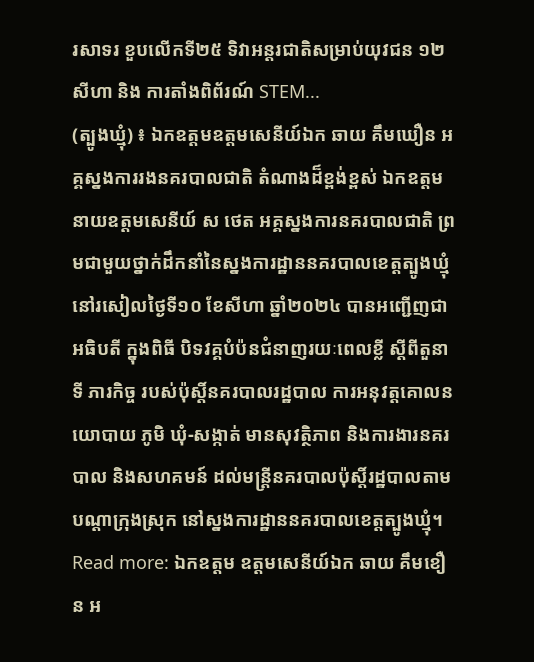រសាទរ ខួបលើកទី២៥ ទិវាអន្តរជាតិសម្រាប់យុវជន ១២ សីហា និង ការតាំងពិព័រណ៍ STEM...
(ត្បូងឃ្មុំ) ៖ ឯកឧត្ដមឧត្ដមសេនីយ៍ឯក ឆាយ គឹមឃឿន អគ្គស្នងការរងនគរបាលជាតិ តំណាងដ៏ខ្ពង់ខ្ពស់ ឯកឧត្តម នាយឧត្តមសេនីយ៍ ស ថេត អគ្គស្នងការនគរបាលជាតិ ព្រមជាមួយថ្នាក់ដឹកនាំនៃស្នងការដ្ឋាននគរបាលខេត្តត្បូងឃ្មុំ នៅរសៀលថ្ងៃទី១០ ខែសីហា ឆ្នាំ២០២៤ បានអញ្ជើញជាអធិបតី ក្នុងពិធី បិទវគ្គបំប៉នជំនាញរយៈពេលខ្លី ស្ដីពីតួនាទី ភារកិច្ច របស់ប៉ុស្តិ៍នគរបាលរដ្ឋបាល ការអនុវត្តគោលនយោបាយ ភូមិ ឃុំ-សង្កាត់ មានសុវត្ថិភាព និងការងារនគរបាល និងសហគមន៍ ដល់មន្ត្រីនគរបាលប៉ុស្តិ៍រដ្ឋបាលតាមបណ្តាក្រុងស្រុក នៅស្នងការដ្ឋាននគរបាលខេត្តត្បូងឃ្មុំ។
Read more: ឯកឧត្តម ឧត្តមសេនីយ៍ឯក ឆាយ គឹមខឿន អ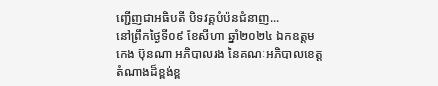ញ្ជើញជាអធិបតី បិទវគ្គបំប៉នជំនាញ...
នៅព្រឹកថ្ងៃទី០៩ ខែសីហា ឆ្នាំ២០២៤ ឯកឧត្តម កេង ប៊ុនណា អភិបាលរង នៃគណៈអភិបាលខេត្ត តំណាងដ៏ខ្ពង់ខ្ព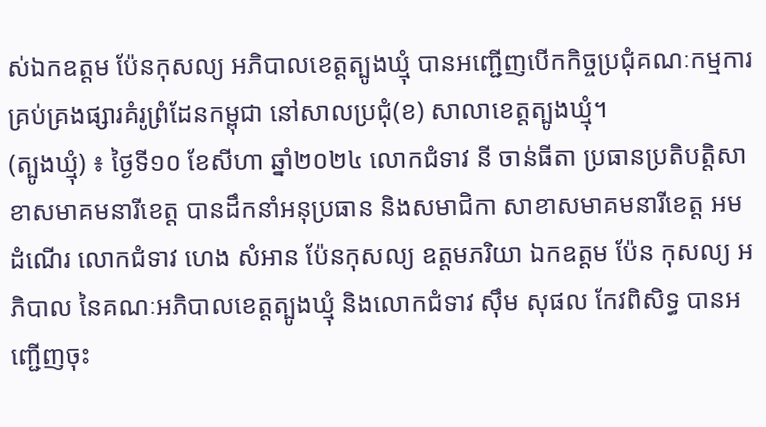ស់ឯកឧត្តម ប៉ែនកុសល្យ អភិបាលខេត្តត្បូងឃ្មុំ បានអញ្ជើញបើកកិច្ចប្រជុំគណៈកម្មការគ្រប់គ្រងផ្សារគំរូព្រំដែនកម្ពុជា នៅសាលប្រជុំ(ខ) សាលាខេត្តត្បូងឃ្មុំ។
(ត្បូងឃ្មុំ) ៖ ថ្ងៃទី១០ ខែសីហា ឆ្នាំ២០២៤ លោកជំទាវ នី ចាន់ធីតា ប្រធានប្រតិបត្តិសាខាសមាគមនារីខេត្ត បានដឹកនាំអនុប្រធាន និងសមាជិកា សាខាសមាគមនារីខេត្ត អមដំណើរ លោកជំទាវ ហេង សំអាន ប៉ែនកុសល្យ ឧត្តមភរិយា ឯកឧត្តម ប៉ែន កុសល្យ អភិបាល នៃគណៈអភិបាលខេត្តត្បូងឃ្មុំ និងលោកជំទាវ ស៊ឹម សុផល កែវពិសិទ្ធ បានអញ្ជើញចុះ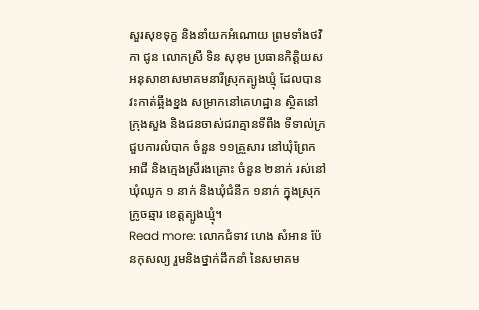សួរសុខទុក្ខ និងនាំយកអំណោយ ព្រមទាំងថវិកា ជូន លោកស្រី ទិន សុខុម ប្រធានកិត្តិយសអនុសាខាសមាគមនារីស្រុកត្បូងឃ្មុំ ដែលបានវះកាត់ឆ្អឹងខ្នង សម្រាកនៅគេហដ្ឋាន ស្ថិតនៅក្រុងសួង និងជនចាស់ជរាគ្មានទីពឹង ទីទាល់ក្រ ជួបការលំបាក ចំនួន ១១គ្រួសារ នៅឃុំព្រែកអាជី និងក្មេងស្រីរងគ្រោះ ចំនួន ២នាក់ រស់នៅឃុំឈូក ១ នាក់ និងឃុំជំនីក ១នាក់ ក្នុងស្រុកក្រូចឆ្មារ ខេត្តត្បូងឃ្មុំ។
Read more: លោកជំទាវ ហេង សំអាន ប៉ែនកុសល្យ រួមនិងថ្នាក់ដឹកនាំ នៃសមាគម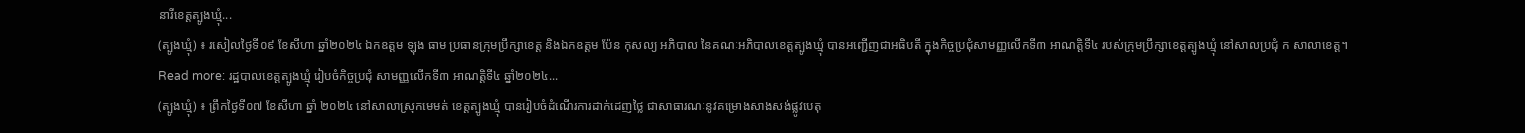នារីខេត្តត្បូងឃ្មុំ...
(ត្បូងឃ្មុំ) ៖ រសៀលថ្ងៃទី០៩ ខែសីហា ឆ្នាំ២០២៤ ឯកឧត្តម ឡុង ធាម ប្រធានក្រុមប្រឹក្សាខេត្ត និងឯកឧត្តម ប៉ែន កុសល្យ អភិបាល នៃគណៈអភិបាលខេត្តត្បូងឃ្មុំ បានអញ្ជើញជាអធិបតី ក្នុងកិច្ចប្រជុំសាមញ្ញលើកទី៣ អាណត្តិទី៤ របស់ក្រុមប្រឹក្សាខេត្តត្បូងឃ្មុំ នៅសាលប្រជុំ ក សាលាខេត្ត។
Read more: រដ្ឋបាលខេត្តត្បូងឃ្មុំ រៀបចំកិច្ចប្រជុំ សាមញ្ញលើកទី៣ អាណត្តិទី៤ ឆ្នាំ២០២៤...
(ត្បូងឃ្មុំ) ៖ ព្រឹកថ្ងៃទី០៧ ខែសីហា ឆ្នាំ ២០២៤ នៅសាលាស្រុកមេមត់ ខេត្តត្បូងឃ្មុំ បានរៀបចំដំណើរការដាក់ដេញថ្លៃ ជាសាធារណៈនូវគម្រោងសាងសង់ផ្លូវបេតុ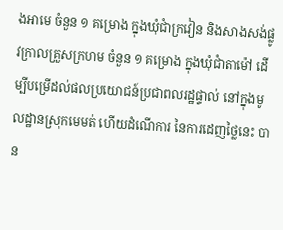ងអាមេ ចំនួន ១ គម្រោង ក្នុងឃុំជាំក្រវៀន និងសាងសង់ផ្លូវក្រាលគ្រួសក្រហម ចំនួន ១ គម្រោង ក្នុងឃុំជាំតាម៉ៅ ដើម្បីបម្រើដល់ផលប្រយោជន៍ប្រជាពលរដ្ឋផ្ទាល់ នៅក្នុងមូលដ្ឋានស្រុកមេមត់ ហើយដំណើការ នៃការដេញថ្លៃនេះ បាន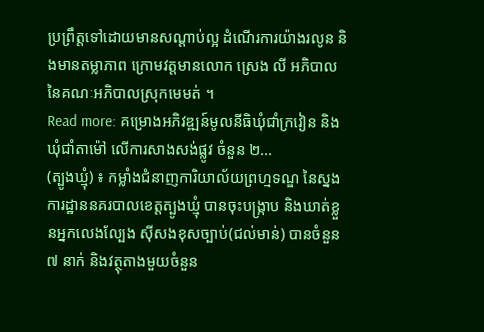ប្រព្រឹត្តទៅដោយមានសណ្តាប់ល្អ ដំណើរការយ៉ាងរលូន និងមានតម្លាភាព ក្រោមវត្តមានលោក ស្រេង លី អភិបាល នៃគណៈអភិបាលស្រុកមេមត់ ។
Read more: គម្រោងអភិវឌ្ឍន៍មូលនីធិឃុំជាំក្រវៀន និងឃុំជាំតាម៉ៅ លើការសាងសង់ផ្លូវ ចំនួន ២...
(ត្បូងឃ្មុំ) ៖ កម្លាំងជំនាញការិយាល័យព្រហ្មទណ្ឌ នៃស្នងការដ្ឋាននគរបាលខេត្តត្បូងឃ្មុំ បានចុះបង្ក្រាប និងឃាត់ខ្លួនអ្នកលេងល្បែង ស៊ីសងខុសច្បាប់(ជល់មាន់) បានចំនួន ៧ នាក់ និងវត្ថុតាងមួយចំនួន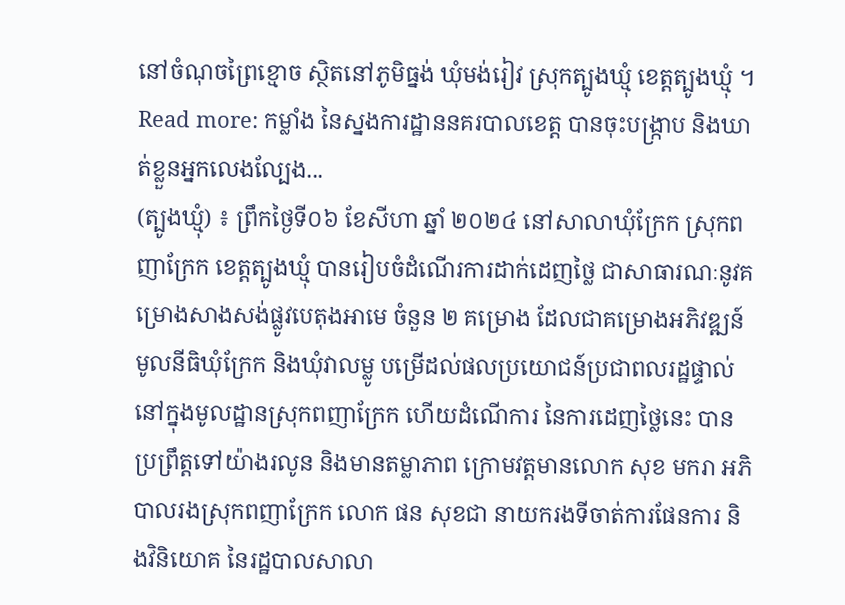នៅចំណុចព្រៃខ្មោច ស្ថិតនៅភូមិធ្នង់ ឃុំមង់រៀវ ស្រុកត្បូងឃ្មុំ ខេត្តត្បូងឃ្មុំ ។
Read more: កម្លាំង នៃស្នងការដ្ឋាននគរបាលខេត្ត បានចុះបង្ក្រាប និងឃាត់ខ្លួនអ្នកលេងល្បែង...
(ត្បូងឃ្មុំ) ៖ ព្រឹកថ្ងៃទី០៦ ខែសីហា ឆ្នាំ ២០២៤ នៅសាលាឃុំក្រែក ស្រុកពញាក្រែក ខេត្តត្បូងឃ្មុំ បានរៀបចំដំណើរការដាក់ដេញថ្លៃ ជាសាធារណៈនូវគម្រោងសាងសង់ផ្លូវបេតុងអាមេ ចំនួន ២ គម្រោង ដែលជាគម្រោងអភិវឌ្ឍន៍មូលនីធិឃុំក្រែក និងឃុំវាលម្លូ បម្រើដល់ផលប្រយោជន៍ប្រជាពលរដ្ឋផ្ទាល់ នៅក្នុងមូលដ្ឋានស្រុកពញាក្រែក ហើយដំណើការ នៃការដេញថ្លៃនេះ បានប្រព្រឹត្តទៅយ៉ាងរលូន និងមានតម្លាភាព ក្រោមវត្តមានលោក សុខ មករា អភិបាលរងស្រុកពញាក្រែក លោក ផន សុខជា នាយករងទីចាត់ការផែនការ និងវិនិយោគ នៃរដ្ឋបាលសាលា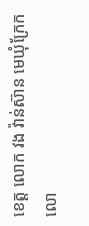ខេត្ត លោក វង វ៉ាន់ស៊ាន មេឃុំក្រែក លោ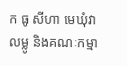ក ធូ សីហា មេឃុំវាលម្លូ និងគណៈកម្មា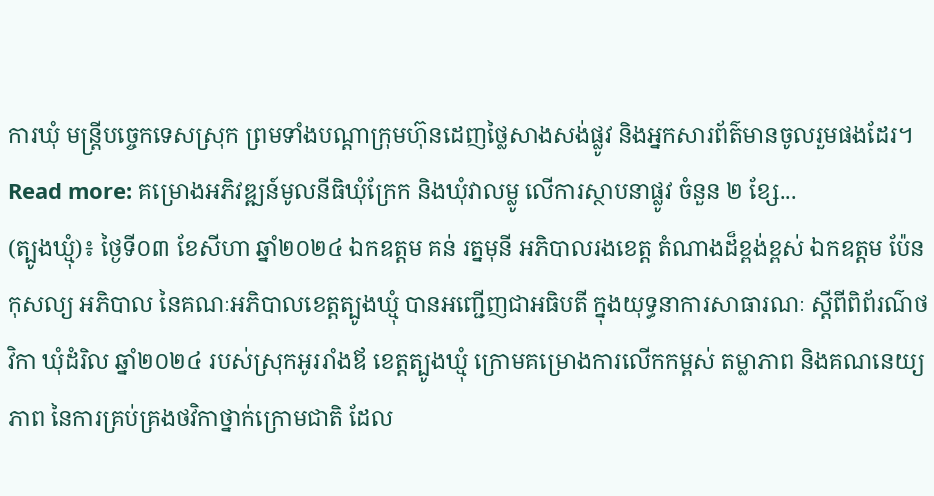ការឃុំ មន្រ្តីបច្ចេកទេសស្រុក ព្រមទាំងបណ្ដាក្រុមហ៊ុនដេញថ្លៃសាងសង់ផ្លូវ និងអ្នកសារព័ត៌មានចូលរួមផងដែរ។
Read more: គម្រោងអភិវឌ្ឍន៍មូលនីធិឃុំក្រែក និងឃុំវាលម្លូ លើការស្ថាបនាផ្លូវ ចំនួន ២ ខ្សែ...
(ត្បូងឃ្មុំ)៖ ថ្ងៃទី០៣ ខែសីហា ឆ្នាំ២០២៤ ឯកឧត្តម គន់ រត្នមុនី អភិបាលរងខេត្ត តំណាងដ៏ខ្ពង់ខ្ពស់ ឯកឧត្តម ប៉ែន កុសល្យ អភិបាល នៃគណៈអភិបាលខេត្តត្បូងឃ្មុំ បានអញ្ជើញជាអធិបតី ក្នុងយុទ្ធនាការសាធារណៈ ស្តីពីពិព័រណ៌ថវិកា ឃុំដំរិល ឆ្នាំ២០២៤ របស់ស្រុកអូររាំងឪ ខេត្តត្បូងឃ្មុំ ក្រោមគម្រោងការលើកកម្ពស់ តម្លាភាព និងគណនេយ្យភាព នៃការគ្រប់គ្រងថវិកាថ្នាក់ក្រោមជាតិ ដែល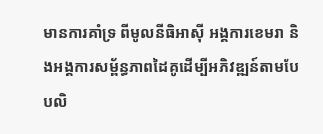មានការគាំទ្រ ពីមូលនីធិអាស៊ី អង្គការខេមរា និងអង្គការសម្ព័ន្ធភាពដៃគូដើម្បីអភិវឌ្ឍន៍តាមបែបលិ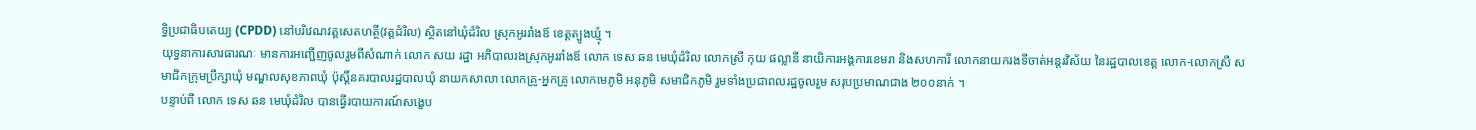ទ្ធិប្រជាធិបតេយ្យ (CPDD) នៅបរិវេណវត្តសេតហត្ថី(វត្តដំរិល) ស្ថិតនៅឃុំដំរិល ស្រុកអូររាំងឪ ខេត្តត្បូងឃ្មុំ ។
យុទ្ធនាការសារធារណៈ មានការអញ្ជើញចូលរួមពីសំណាក់ លោក សយ រដ្ឋា អភិបាលរងស្រុកអូររាំងឪ លោក ទេស ឆន មេឃុំដំរិល លោកស្រី កុយ ផល្លានី នាយិការអង្គការខេមរា និងសហការី លោកនាយករងទីចាត់អន្តរវិស័យ នៃរដ្ឋបាលខេត្ត លោក-លោកស្រី សមាជិកក្រុមប្រឹក្សាឃុំ មណ្ឌលសុខភាពឃុំ ប៉ុស្ដិ៍នគរបាលរដ្ឋបាលឃុំ នាយកសាលា លោកគ្រូ-អ្នកគ្រូ លោកមេភូមិ អនុភូមិ សមាជិកភូមិ រួមទាំងប្រជាពលរដ្ឋចូលរួម សរុបប្រមាណជាង ២០០នាក់ ។
បន្ទាប់ពី លោក ទេស ឆន មេឃុំដំរិល បានធ្វើរបាយការណ៍សង្ខេប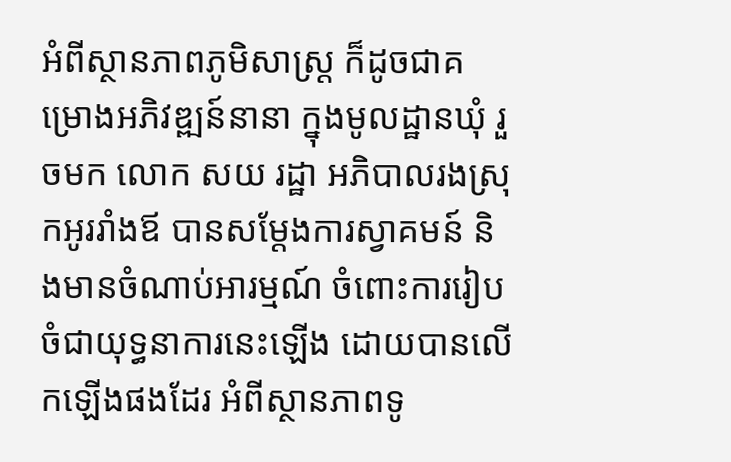អំពីស្ថានភាពភូមិសាស្រ្ត ក៏ដូចជាគម្រោងអភិវឌ្ឍន៍នានា ក្នុងមូលដ្ឋានឃុំ រួចមក លោក សយ រដ្ឋា អភិបាលរងស្រុកអូររាំងឪ បានសម្តែងការស្វាគមន៍ និងមានចំណាប់អារម្មណ៍ ចំពោះការរៀបចំជាយុទ្ធនាការនេះឡើង ដោយបានលើកឡើងផងដែរ អំពីស្ថានភាពទូ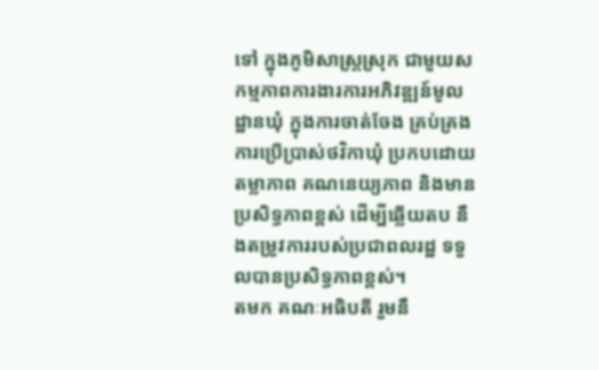ទៅ ក្នុងភូមិសាស្រ្តស្រុក ជាមួយសកម្មភាពការងារការអភិវឌ្ឍន៍មូលដ្ឋានឃុំ ក្នុងការចាត់ចែង គ្រប់គ្រង ការប្រើប្រាស់ថវិកាឃុំ ប្រកបដោយតម្លាភាព គណនេយ្យភាព និងមានប្រសិទ្ធភាពខ្ពស់ ដើម្បីឆ្លើយតប នឹងតម្រូវការរបស់ប្រជាពលរដ្ឋ ទទួលបានប្រសិទ្ធភាពខ្ពស់។
តមក គណៈអធិបតី រួមនឹ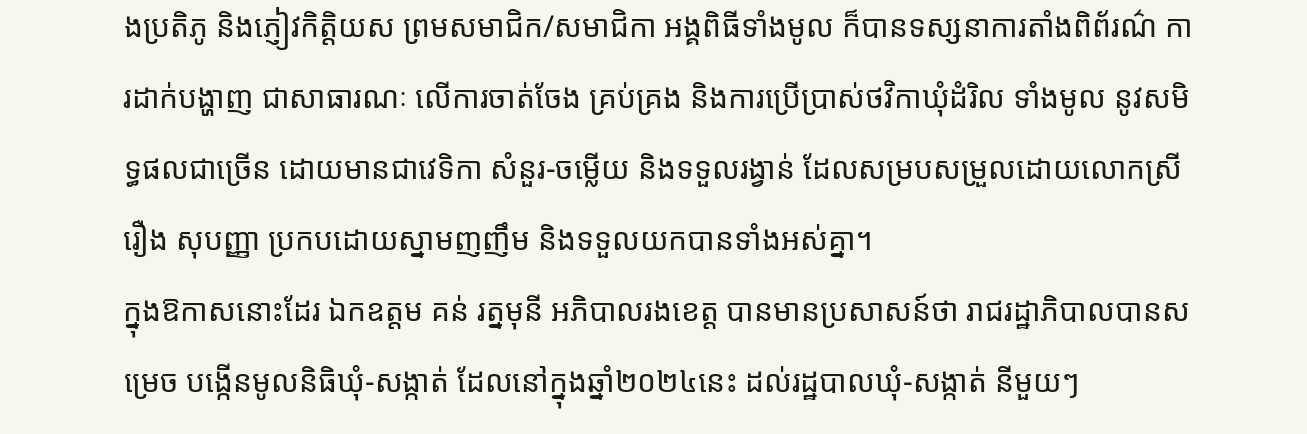ងប្រតិភូ និងភ្ញៀវកិត្តិយស ព្រមសមាជិក/សមាជិកា អង្គពិធីទាំងមូល ក៏បានទស្សនាការតាំងពិព័រណ៌ ការដាក់បង្ហាញ ជាសាធារណៈ លើការចាត់ចែង គ្រប់គ្រង និងការប្រើប្រាស់ថវិកាឃុំដំរិល ទាំងមូល នូវសមិទ្ធផលជាច្រើន ដោយមានជាវេទិកា សំនួរ-ចម្លើយ និងទទួលរង្វាន់ ដែលសម្របសម្រួលដោយលោកស្រី រឿង សុបញ្ញា ប្រកបដោយស្នាមញញឹម និងទទួលយកបានទាំងអស់គ្នា។
ក្នុងឱកាសនោះដែរ ឯកឧត្តម គន់ រត្នមុនី អភិបាលរងខេត្ត បានមានប្រសាសន៍ថា រាជរដ្ឋាភិបាលបានសម្រេច បង្កើនមូលនិធិឃុំ-សង្កាត់ ដែលនៅក្នុងឆ្នាំ២០២៤នេះ ដល់រដ្ឋបាលឃុំ-សង្កាត់ នីមួយៗ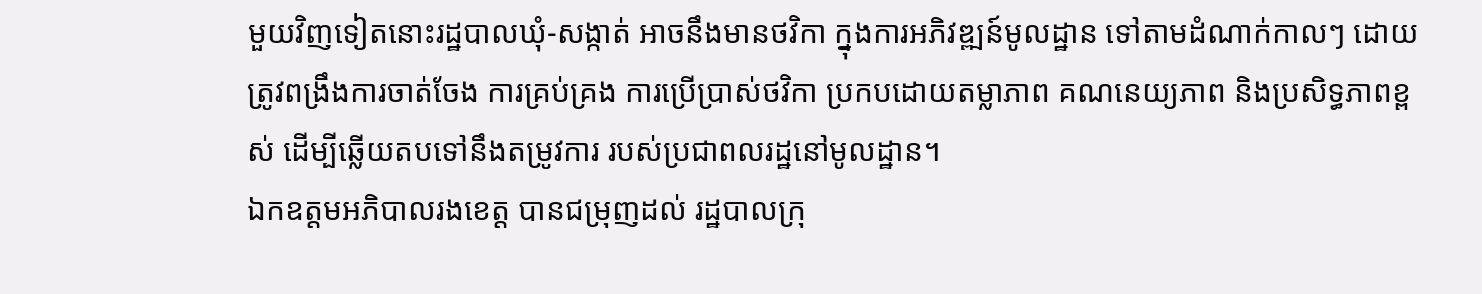មួយវិញទៀតនោះរដ្ឋបាលឃុំ-សង្កាត់ អាចនឹងមានថវិកា ក្នុងការអភិវឌ្ឍន៍មូលដ្ឋាន ទៅតាមដំណាក់កាលៗ ដោយត្រូវពង្រឹងការចាត់ចែង ការគ្រប់គ្រង ការប្រើប្រាស់ថវិកា ប្រកបដោយតម្លាភាព គណនេយ្យភាព និងប្រសិទ្ធភាពខ្ពស់ ដើម្បីឆ្លើយតបទៅនឹងតម្រូវការ របស់ប្រជាពលរដ្ឋនៅមូលដ្ឋាន។
ឯកឧត្តមអភិបាលរងខេត្ត បានជម្រុញដល់ រដ្ឋបាលក្រុ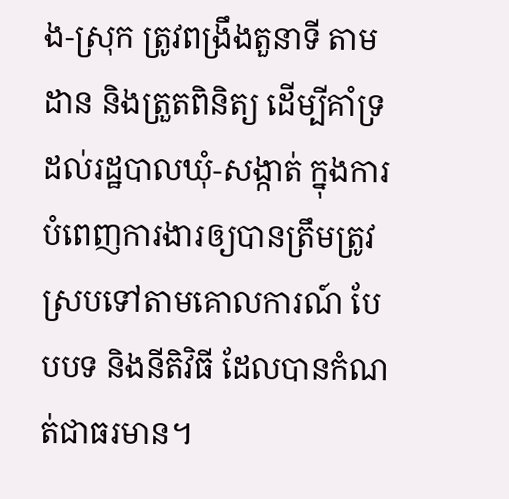ង-ស្រុក ត្រូវពង្រឹងតួនាទី តាមដាន និងត្រួតពិនិត្យ ដើម្បីគាំទ្រដល់រដ្ឋបាលឃុំ-សង្កាត់ ក្នុងការបំពេញការងារឲ្យបានត្រឹមត្រូវ ស្របទៅតាមគោលការណ៍ បែបបទ និងនីតិវិធី ដែលបានកំណត់ជាធរមាន។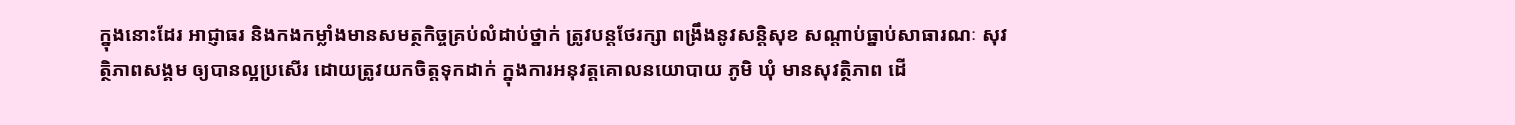ក្នុងនោះដែរ អាជ្ញាធរ និងកងកម្លាំងមានសមត្ថកិច្ចគ្រប់លំដាប់ថ្នាក់ ត្រូវបន្តថែរក្សា ពង្រឹងនូវសន្តិសុខ សណ្តាប់ធ្នាប់សាធារណៈ សុវត្ថិភាពសង្គម ឲ្យបានល្អប្រសើរ ដោយត្រូវយកចិត្តទុកដាក់ ក្នុងការអនុវត្តគោលនយោបាយ ភូមិ ឃុំ មានសុវត្ថិភាព ដើ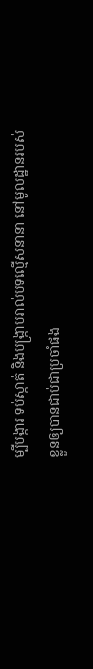ម្បីបង្ការ ទប់ស្កាត់ និងបង្ក្រាបរាល់បទល្មើសនានា នៅមូលដ្ឋានរបស់ខ្លួនឲ្យបានជាប់ជាប្រចាំផង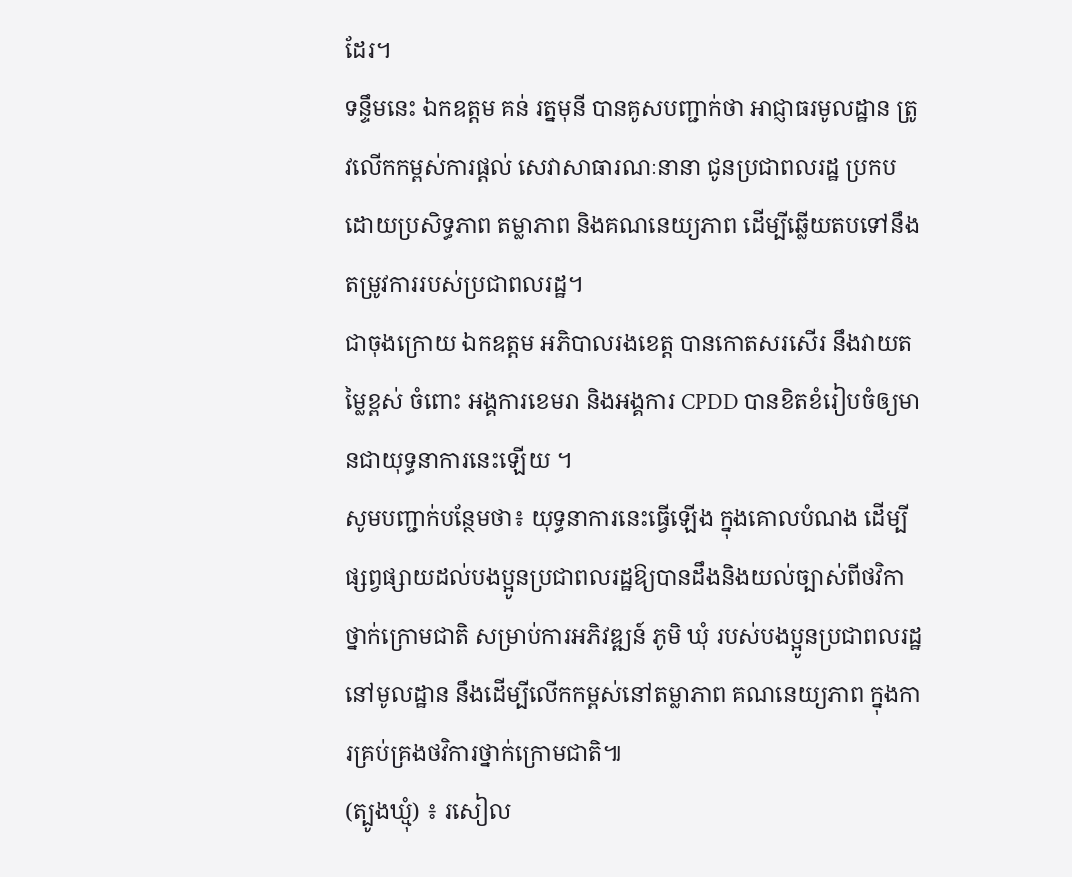ដែរ។
ទន្ទឹមនេះ ឯកឧត្តម គន់ រត្នមុនី បានគូសបញ្ជាក់ថា អាជ្ញាធរមូលដ្ឋាន ត្រូវលើកកម្ពស់ការផ្ដល់ សេវាសាធារណៈនានា ជូនប្រជាពលរដ្ឋ ប្រកបដោយប្រសិទ្ធភាព តម្លាភាព និងគណនេយ្យភាព ដើម្បីឆ្លើយតបទៅនឹងតម្រូវការរបស់ប្រជាពលរដ្ឋ។
ជាចុងក្រោយ ឯកឧត្តម អភិបាលរងខេត្ត បានកោតសរសើរ នឹងវាយតម្លៃខ្ពស់ ចំពោះ អង្គការខេមរា និងអង្គការ CPDD បានខិតខំរៀបចំឲ្យមានជាយុទ្ធនាការនេះឡើយ ។
សូមបញ្ជាក់បន្ថែមថា៖ យុទ្ធនាការនេះធ្វើឡើង ក្នុងគោលបំណង ដើម្បីផ្សព្វផ្សាយដល់បងប្អូនប្រជាពលរដ្ឋឱ្យបានដឹងនិងយល់ច្បាស់ពីថវិកាថ្នាក់ក្រោមជាតិ សម្រាប់ការអភិវឌ្ឍន៍ ភូមិ ឃុំ របស់បងប្អូនប្រជាពលរដ្ឋនៅមូលដ្ឋាន នឹងដើម្បីលើកកម្ពស់នៅតម្លាភាព គណនេយ្យភាព ក្នុងការគ្រប់គ្រងថវិការថ្នាក់ក្រោមជាតិ៕
(ត្បូងឃ្មុំ) ៖ រសៀល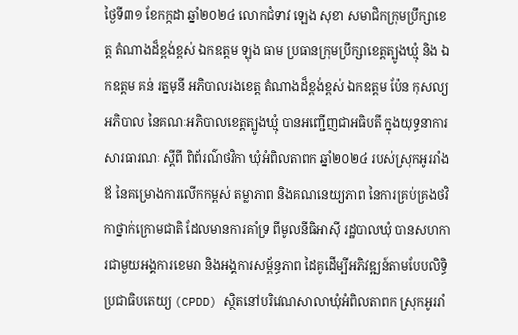ថ្ងៃទី៣១ ខែកក្កដា ឆ្នាំ២០២៤ លោកជំទាវ ឡេង សុខា សមាជិកក្រុមប្រឹក្សាខេត្ត តំណាងដ៏ខ្ពង់ខ្ពស់ ឯកឧត្តម ឡុង ធាម ប្រធានក្រុមប្រឹក្សាខេត្តត្បូងឃ្មុំ និង ឯកឧត្តម គន់ រត្នមុនី អភិបាលរងខេត្ត តំណាងដ៏ខ្ពង់ខ្ពស់ ឯកឧត្តម ប៉ែន កុសល្យ អភិបាល នៃគណៈអភិបាលខេត្តត្បូងឃ្មុំ បានអញ្ជើញជាអធិបតី ក្នុងយុទ្ធនាការសារធារណៈ ស្ដីពី ពិព័រណ៌ថវិកា ឃុំអំពិលតាពក ឆ្នាំ២០២៤ របស់ស្រុកអូររាំងឪ នៃគម្រោងការលើកកម្ពស់ តម្លាភាព និងគណនេយ្យភាព នៃការគ្រប់គ្រងថវិកាថ្នាក់ក្រោមជាតិ ដែលមានការគាំទ្រ ពីមូលនីធិអាស៊ី រដ្ឋបាលឃុំ បានសហការជាមួយអង្គការខេមរា និងអង្គការសម្ព័ន្ធភាព ដៃគូដើម្បីអភិវឌ្ឍន៍តាមបែបលិទ្ធិប្រជាធិបតេយ្យ (CPDD) ស្ថិតនៅបរិវេណសាលាឃុំអំពិលតាពក ស្រុកអូររាំ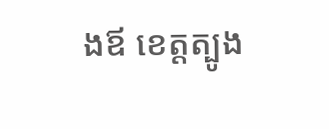ងឪ ខេត្តត្បូង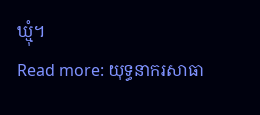ឃ្មុំ។
Read more: យុទ្ធនាករសាធា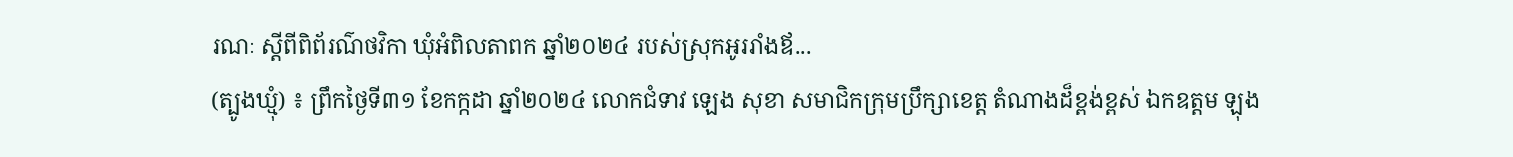រណៈ ស្តីពីពិព័រណ៌ថវិកា ឃុំអំពិលតាពក ឆ្នាំ២០២៤ របស់ស្រុកអូររាំងឪ...
(ត្បូងឃ្មុំ) ៖ ព្រឹកថ្ងៃទី៣១ ខែកក្កដា ឆ្នាំ២០២៤ លោកជំទាវ ឡេង សុខា សមាជិកក្រុមប្រឹក្សាខេត្ត តំណាងដ៏ខ្ពង់ខ្ពស់ ឯកឧត្តម ឡុង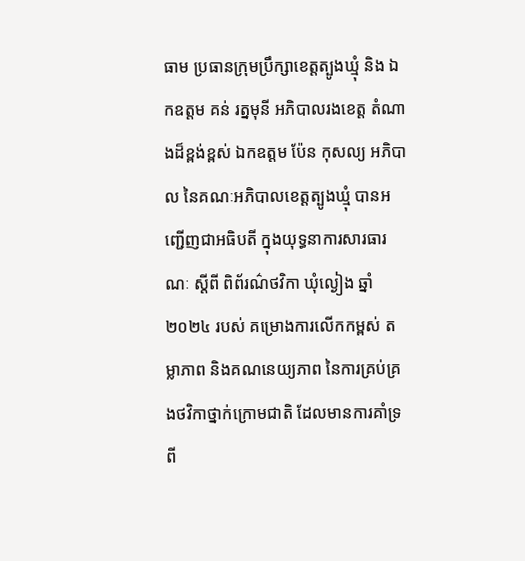ធាម ប្រធានក្រុមប្រឹក្សាខេត្តត្បូងឃ្មុំ និង ឯកឧត្តម គន់ រត្នមុនី អភិបាលរងខេត្ត តំណាងដ៏ខ្ពង់ខ្ពស់ ឯកឧត្តម ប៉ែន កុសល្យ អភិបាល នៃគណៈអភិបាលខេត្តត្បូងឃ្មុំ បានអញ្ជើញជាអធិបតី ក្នុងយុទ្ធនាការសារធារណៈ ស្ដីពី ពិព័រណ៌ថវិកា ឃុំល្ងៀង ឆ្នាំ២០២៤ របស់ គម្រោងការលើកកម្ពស់ តម្លាភាព និងគណនេយ្យភាព នៃការគ្រប់គ្រងថវិកាថ្នាក់ក្រោមជាតិ ដែលមានការគាំទ្រ ពី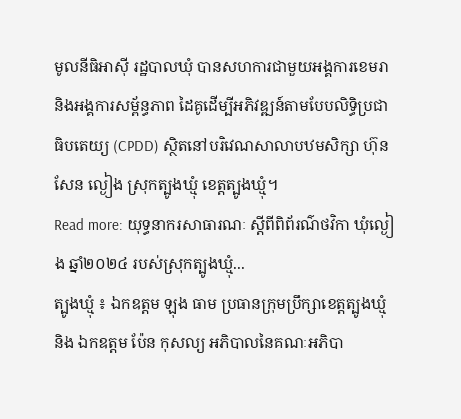មូលនីធិអាស៊ី រដ្ឋបាលឃុំ បានសហការជាមួយអង្គការខេមរា និងអង្គការសម្ព័ន្ធភាព ដៃគូដើម្បីអភិវឌ្ឍន៍តាមបែបលិទ្ធិប្រជាធិបតេយ្យ (CPDD) ស្ថិតនៅបរិវេណសាលាបឋមសិក្សា ហ៊ុន សែន ល្ងៀង ស្រុកត្បូងឃ្មុំ ខេត្តត្បូងឃ្មុំ។
Read more: យុទ្ធនាករសាធារណៈ ស្តីពីពិព័រណ៌ថវិកា ឃុំល្ងៀង ឆ្នាំ២០២៤ របស់ស្រុកត្បូងឃ្មុំ...
ត្បូងឃ្មុំ ៖ ឯកឧត្តម ឡុង ធាម ប្រធានក្រុមប្រឹក្សាខេត្តត្បូងឃ្មុំ និង ឯកឧត្តម ប៉ែន កុសល្យ អភិបាលនៃគណៈអភិបា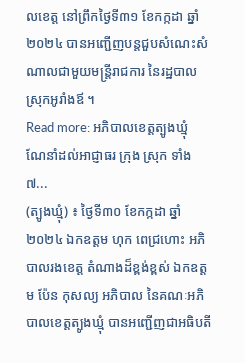លខេត្ត នៅព្រឹកថ្ងៃទី៣១ ខែកក្កដា ឆ្នាំ២០២៤ បានអញ្ជើញបន្តជួបសំណេះសំណាលជាមួយមន្ត្រីរាជការ នៃរដ្ឋបាលស្រុកអូរាំងឪ ។
Read more: អភិបាលខេត្តត្បូងឃ្មុំ ណែនាំដល់អាជ្ញាធរ ក្រុង ស្រុក ទាំង៧...
(ត្បូងឃ្មុំ) ៖ ថ្ងៃទី៣០ ខែកក្កដា ឆ្នាំ២០២៤ ឯកឧត្តម ហុក ពេជ្រហោះ អភិបាលរងខេត្ត តំណាងដ៏ខ្ពង់ខ្ពស់ ឯកឧត្តម ប៉ែន កុសល្យ អភិបាល នៃគណៈអភិបាលខេត្តត្បូងឃ្មុំ បានអញ្ជើញជាអធិបតី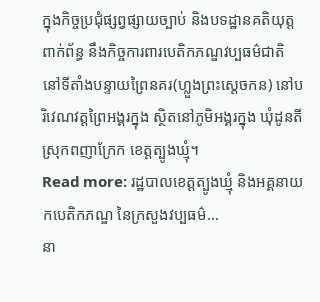ក្នុងកិច្ចប្រជុំផ្សព្វផ្សាយច្បាប់ និងបទដ្ឋានគតិយុត្តពាក់ព័ន្ធ នឹងកិច្ចការពារបេតិកភណ្ឌវប្បធម៌ជាតិ នៅទីតាំងបន្ទាយព្រៃនគរ(ហ្លួងព្រះស្តេចកន) នៅបរិវេណវត្តព្រៃអង្គរក្នុង ស្ថិតនៅភូមិអង្គរក្នុង ឃុំដូនតី ស្រុកពញាក្រែក ខេត្តត្បូងឃ្មុំ។
Read more: រដ្ឋបាលខេត្តត្បូងឃ្មុំ និងអគ្គនាយកបេតិកភណ្ឌ នៃក្រសួងវប្បធម៌...
នា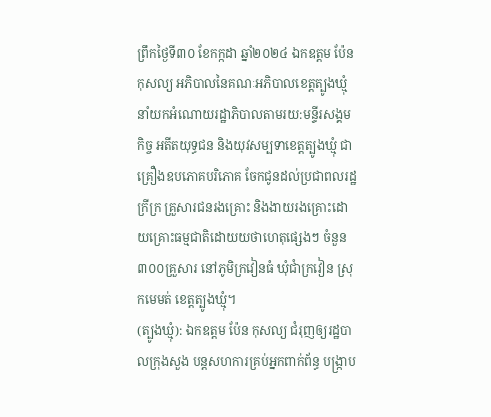ព្រឹកថ្ងៃទី៣០ ខែកក្កដា ឆ្នាំ២០២៤ ឯកឧត្តម ប៉ែន កុសល្យ អភិបាលនៃគណៈអភិបាលខេត្តត្បូងឃ្មុំ នាំយកអំណោយរដ្ឋាភិបាលតាមរយ:មន្ទីរសង្គមកិច្ច អតីតយុទ្ធជន និងយុវសម្បទាខេត្តត្បូងឃ្មុំ ជាគ្រឿងឧបភោគបរិភោគ ចែកជូនដល់ប្រជាពលរដ្ឋក្រីក្រ គ្រួសារជនរងគ្រោះ និងងាយរងគ្រោះដោយគ្រោះធម្មជាតិដោយយថាហេតុផ្សេងៗ ចំនួន៣០០គ្រួសារ នៅភូមិក្រវៀនធំ ឃុំជាំក្រវៀន ស្រុកមេមត់ ខេត្តត្បូងឃ្មុំ។
(ត្បូងឃ្មុំ): ឯកឧត្តម ប៉ែន កុសល្យ ជំរុញឲ្យរដ្ឋបាលក្រុងសួង បន្តសហការគ្រប់អ្នកពាក់ព័ន្ធ បង្ក្រាប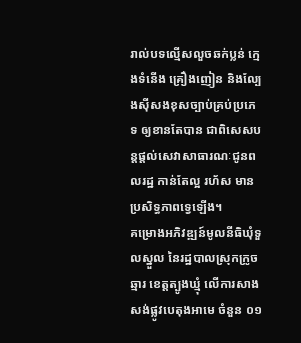រាល់បទល្មើសលួចឆក់ប្លន់ ក្មេងទំនើង គ្រឿងញៀន និងល្បែងសុីសងខុសច្បាប់គ្រប់ប្រភេទ ឲ្យខានតែបាន ជាពិសេសបន្តផ្តល់សេវាសាធារណៈជូនពលរដ្ឋ កាន់តែល្អ រហ័ស មានប្រសិទ្ធភាពទ្វេឡើង។
គម្រោងអភិវឌ្ឍន៍មូលនីធិឃុំទួលស្នួល នៃរដ្ឋបាលស្រុកក្រូចឆ្មារ ខេត្តត្បូងឃ្មុំ លើការសាងសង់ផ្លូវបេតុងអាមេ ចំនួន ០១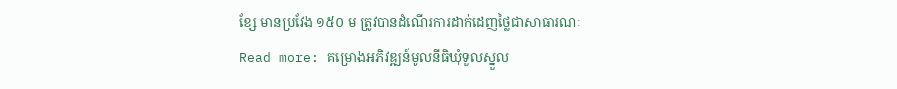ខ្សែ មានប្រវែង ១៥០ ម ត្រូវបានដំណើរការដាក់ដេញថ្លៃជាសាធារណៈ
Read more: គម្រោងអភិវឌ្ឍន៍មូលនីធិឃុំទួលស្នួល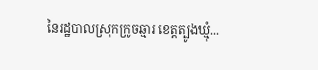នៃរដ្ឋបាលស្រុកក្រូចឆ្មារ ខេត្តត្បូងឃ្មុំ...